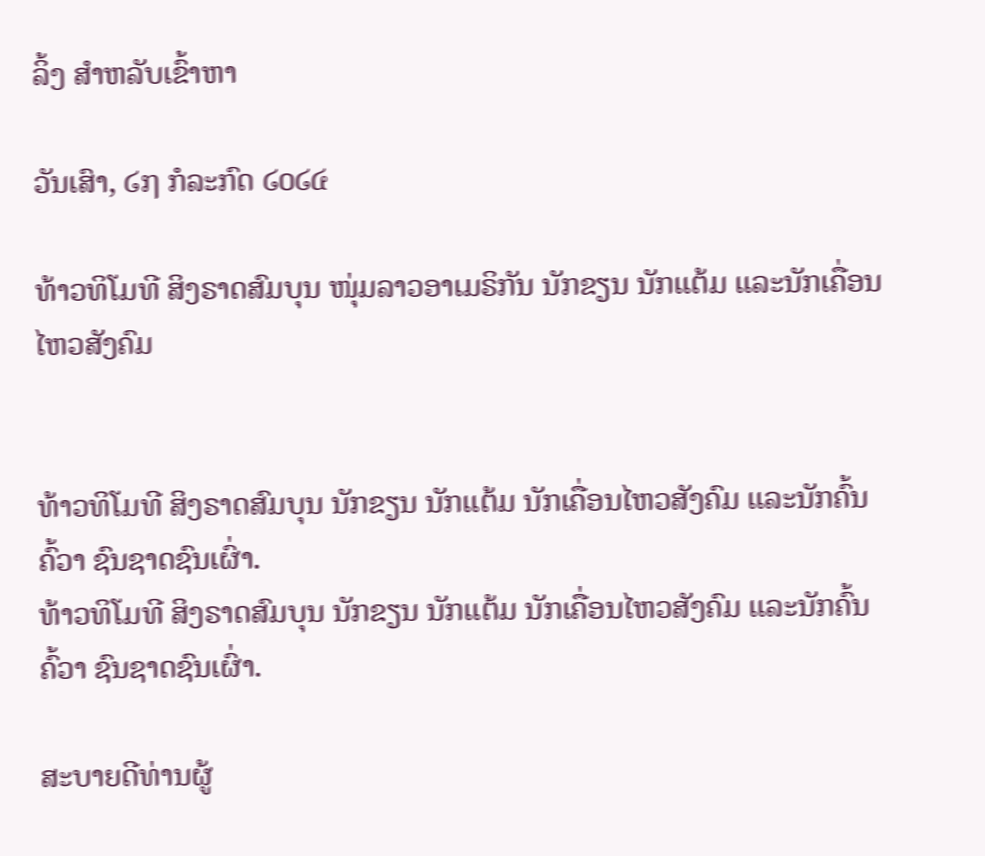ລິ້ງ ສຳຫລັບເຂົ້າຫາ

ວັນເສົາ, ໒໗ ກໍລະກົດ ໒໐໒໔

ທ້າວທິໂມທີ ສິງຣາດສົມບຸນ ໜຸ່ມລາວອາເມຣິກັນ ນັກຂຽນ ນັກແຕ້ມ ແລະນັກເຄື່ອນໄຫວສັງຄົມ


ທ້າວທິໂມທີ ສິງຣາດສົມບຸນ ນັກຂຽນ ນັກແຕ້ມ ນັກເຄື່ອນໄຫວສັງຄົມ ແລະນັກຄົ້ນຄົ້ວາ ຊົນຊາດຊົນເຜົ່າ.
ທ້າວທິໂມທີ ສິງຣາດສົມບຸນ ນັກຂຽນ ນັກແຕ້ມ ນັກເຄື່ອນໄຫວສັງຄົມ ແລະນັກຄົ້ນຄົ້ວາ ຊົນຊາດຊົນເຜົ່າ.

ສະບາຍດີທ່ານຜູ້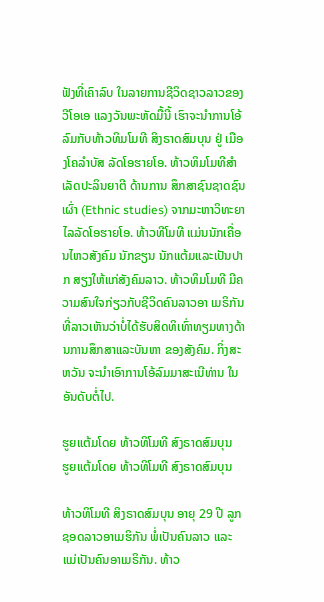ຟັງທີ່ເຄົາລົບ ໃນລາຍການຊີວິດຊາວລາວຂອງ ວີໂອເອ ແລງວັນພະຫັດມື້ນີ້ ເຮົາຈະນຳການໂອ້ລົມກັບທ້າວທິມໂມທີ ສິງຣາດສົມບຸນ ຢູ່ ເມືອງໂຄລຳບັສ ລັດໂອຮາຍໂອ. ທ້າວທິມໂມທີສຳເລັດປະລິນຍາຕີ ດ້ານການ ສຶກສາຊົນຊາດຊົນເຜົ່າ (Ethnic studies) ຈາກມະຫາວິທະຍາໄລລັດໂອຮາຍໂອ. ທ້າວທີໂມທີ ແມ່ນນັກເຄື່ອນໄຫວສັງຄົມ ນັກຂຽນ ນັກແຕ້ມແລະເປັນປາກ ສຽງໃຫ້ແກ່ສັງຄົມລາວ. ທ້າວທິມໂມທີ ມີຄວາມສົນໃຈກ່ຽວກັບຊີວິດຄົນລາວອາ ເມຣິກັນ ທີ່ລາວເຫັນວ່າບໍ່ໄດ້ຮັບສິດທິເທົ່າທຽມທາງດ້ານການສຶກສາແລະບັນຫາ ຂອງສັງຄົມ. ກິ່ງສະຫວັນ ຈະນຳເອົາການໂອ້ລົມມາສະເນີທ່ານ ໃນອັນດັບຕໍ່ໄປ.

ຮູຍແຕ້ມໂດຍ ທ້າວທິໂມທີ ສົງຣາດສົມບຸນ
ຮູຍແຕ້ມໂດຍ ທ້າວທິໂມທີ ສົງຣາດສົມບຸນ

ທ້າວທິໂມທີ ສິງຣາດສົມບຸນ ອາຍຸ 29 ປີ ລູກຊອດລາວອາເມຮິກັນ ພໍ່ເປັນຄົນລາວ ແລະ
ແມ່ເປັນຄົນອາເມຣິກັນ. ທ້າວ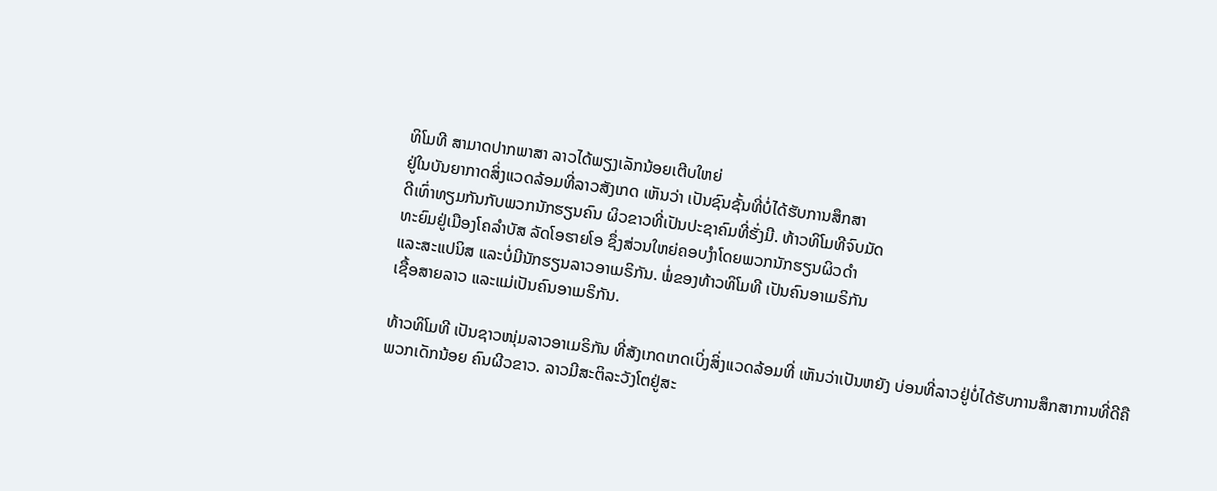ທິໂມທີ ສາມາດປາກພາສາ ລາວໄດ້ພຽງເລັກນ້ອຍເຕີບໃຫຍ່
ຢູ່ໃນບັນຍາກາດສິ່ງແວດລ້ອມທີ່ລາວສັງເກດ ເຫັນວ່າ ເປັນຊົນຊັ້ນທີ່ບໍ່ໄດ້ຮັບການສຶກສາ
ດີເທົ່າທຽມກັນກັບພວກນັກຮຽນຄົນ ຜິວຂາວທີ່ເປັນປະຊາຄົມທີ່ຮັ່ງມີ. ທ້າວທິໂມທີຈົບມັດ
ທະຍົມຢູ່ເມືອງໂຄລຳບັສ ລັດໂອຮາຍໂອ ຊຶ່ງສ່ວນໃຫຍ່ຄອບງໍາໂດຍພວກນັກຮຽນຜິວດຳ
ແລະສະແປນິສ ແລະບໍ່ມີນັກຮຽນລາວອາເມຣິກັນ. ພໍ່ຂອງທ້າວທິໂມທີ ເປັນຄົນອາເມຣິກັນ
ເຊື້ອສາຍລາວ ແລະແມ່ເປັນຄົນອາເມຣິກັນ.

ທ້າວທິໂມທີ ເປັນຊາວໜຸ່ມລາວອາເມຣິກັນ ທີ່ສັງເກດເກດເບິ່ງສິ່ງແວດລ້ອມທີ່ ເຫັນວ່າເປັນຫຍັງ ບ່ອນທີ່ລາວຢູ່ບໍ່ໄດ້ຮັບການສຶກສາການທີ່ດີຄືພວກເດັກນ້ອຍ ຄົນຜີວຂາວ. ລາວມີສະຕິລະວັງໂຕຢູ່ສະ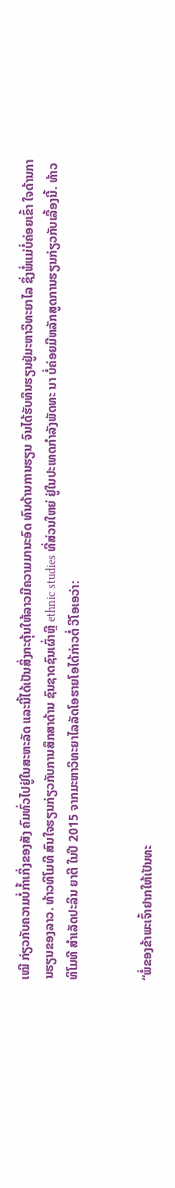ເໝີ ກ່ຽວກັບຄວາມບໍ່ກໍ້າເກິ່ງຂອງສັງ ຄົມທົ່ວໄປຢູ່ໃນສະຫະລັດ ແລະນີ້ໄດ້ເປັນສິ່ງກະຕຸ້ນໃຫ້ລາວມີຄວາມມານະອົດ ທົນດ້ານການຮຽນ ຈົນໄດ້ຮັບທຶນຮຽນຢູ່ມະຫາວິທະຍາໄລ ຊຶ່ງພໍ່ແມ່ບໍ່ຄ່ອຍເຂົ້າ ໃຈດ້ານການຮຽນຂອງລາວ. ທ້າວທິໂມທີ ສົນໃຈຮຽນກ່ຽວກັບການສຶກສາດ້ານ ຊົນຊາດຊົນເຜົ່າຫຼື ethnic studies ທີ່ສ່ວນໃຫຍ່ ຢູ່ໃນປະເທດກຳລັງພັດທະ ນາ ບໍ່ຄ່ອຍມີຫລັກສູດການຮຽນກ່ຽວກັບເລື້ອງນີ້. ທ້າວທິໂມທີ ສຳເລັດປະລິນ ຍາຕີ ໃນປີ 2015 ຈາກມະຫາວິທະຍາໄລລັດໂອຮາຍໂອໄດ້ກ່າວຕໍ່ ວີໂອເອວ່າ:


“ພໍ່ຂອງຂ້າພະເຈົ້າຢາກໃຫ້ເປັນທະ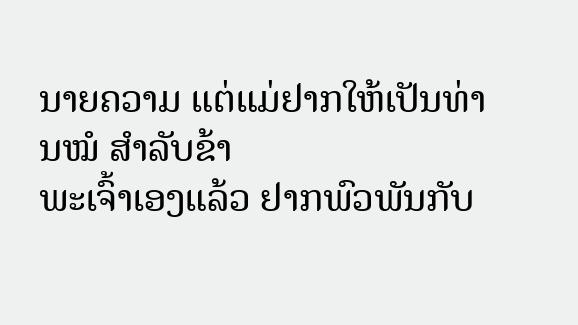ນາຍຄວາມ ແຕ່ແມ່ຢາກໃຫ້ເປັນທ່ານໝໍ ສໍາລັບຂ້າ
ພະເຈົ້າເອງແລ້ວ ຢາກພົວພັນກັບ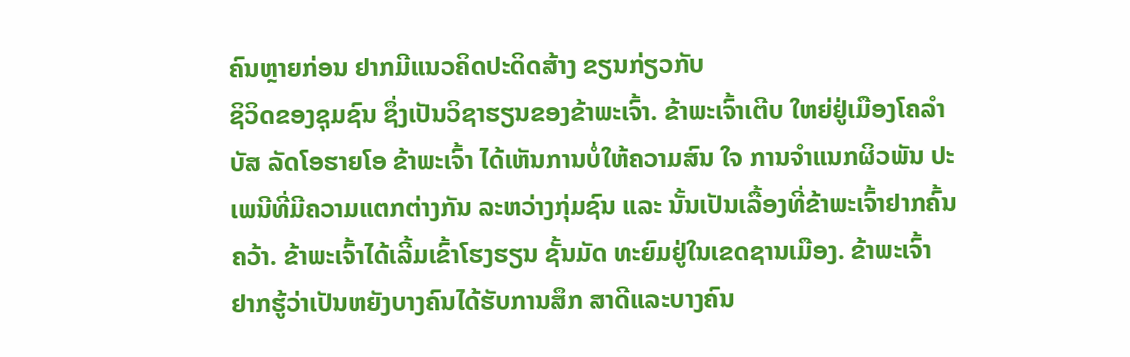ຄົນຫຼາຍກ່ອນ ຢາກມີແນວຄິດປະດິດສ້າງ ຂຽນກ່ຽວກັບ
ຊິວິດຂອງຊຸມຊົນ ຊຶ່ງເປັນວິຊາຮຽນຂອງຂ້າພະເຈົ້າ. ຂ້າພະເຈົ້າເຕີບ ໃຫຍ່ຢູ່ເມືອງໂຄລຳ
ບັສ ລັດໂອຮາຍໂອ ຂ້າພະເຈົ້າ ໄດ້ເຫັນການບໍ່ໃຫ້ຄວາມສົນ ໃຈ ການຈຳແນກຜິວພັນ ປະ
ເພນີທີ່ມີຄວາມແຕກຕ່າງກັນ ລະຫວ່າງກຸ່ມຊົນ ແລະ ນັ້ນເປັນເລື້ອງທີ່ຂ້າພະເຈົ້າຢາກຄົ້ນ
ຄວ້າ. ຂ້າພະເຈົ້າໄດ້ເລີ້ມເຂົ້າໂຮງຮຽນ ຊັ້ນມັດ ທະຍົມຢູ່ໃນເຂດຊານເມືອງ. ຂ້າພະເຈົ້າ
ຢາກຮູ້ວ່າເປັນຫຍັງບາງຄົນໄດ້ຮັບການສຶກ ສາດີແລະບາງຄົນ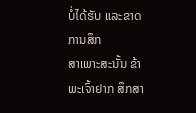ບໍ່ໄດ້ຮັບ ແລະຂາດການສຶກ
ສາເພາະສະນັ້ນ ຂ້າພະເຈົ້າຢາກ ສຶກສາ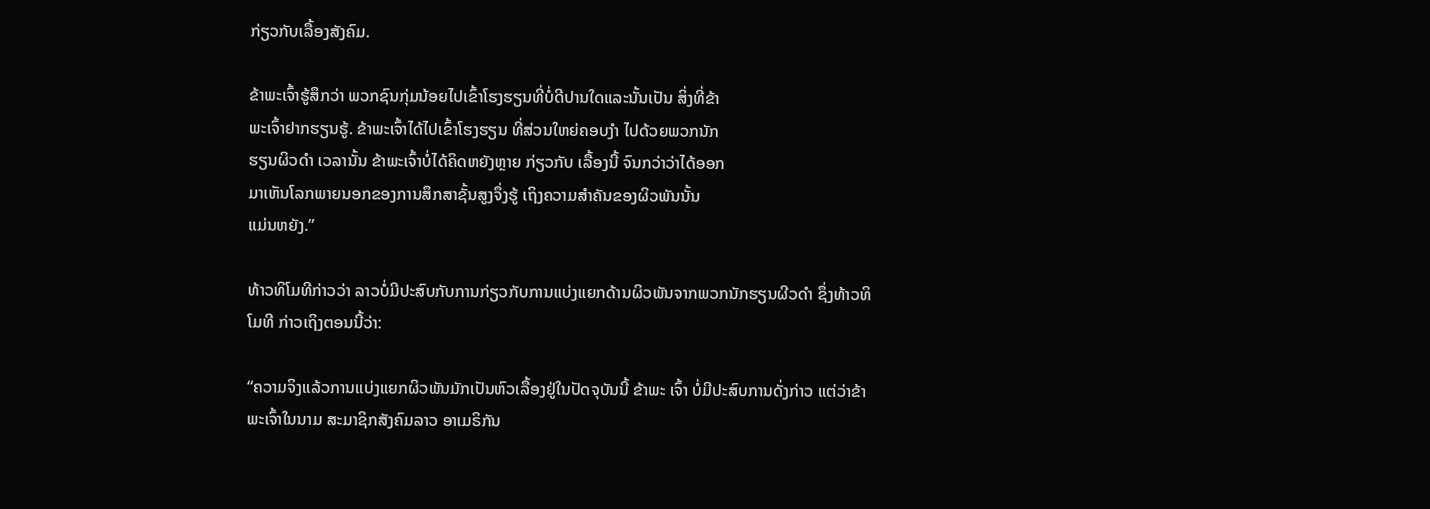ກ່ຽວກັບເລື້ອງສັງຄົມ.

ຂ້າພະເຈົ້າຮູ້ສຶກວ່າ ພວກຊົນກຸ່ມນ້ອຍໄປເຂົ້າໂຮງຮຽນທີ່ບໍ່ດີປານໃດແລະນັ້ນເປັນ ສິ່ງທີ່ຂ້າ
ພະເຈົ້າຢາກຮຽນຮູ້. ຂ້າພະເຈົ້າໄດ້ໄປເຂົ້າໂຮງຮຽນ ທີ່ສ່ວນໃຫຍ່ຄອບງໍາ ໄປດ້ວຍພວກນັກ
ຮຽນຜິວດຳ ເວລານັ້ນ ຂ້າພະເຈົ້າບໍ່ໄດ້ຄິດຫຍັງຫຼາຍ ກ່ຽວກັບ ເລື້ອງນີ້ ຈົນກວ່າວ່າໄດ້ອອກ
ມາເຫັນໂລກພາຍນອກຂອງການສຶກສາຊັ້ນສູງຈຶ່ງຮູ້ ເຖິງຄວາມສຳຄັນຂອງຜິວພັນນັ້ນ
ແມ່ນຫຍັງ.”

ທ້າວທິໂມທີກ່າວວ່າ ລາວບໍ່ມີປະສົບກັບການກ່ຽວກັບການແບ່ງແຍກດ້ານຜິວພັນຈາກພວກນັກຮຽນຜີວດຳ ຊຶ່ງທ້າວທິໂມທີ ກ່າວເຖິງຕອນນີ້ວ່າ:

“ຄວາມຈິງແລ້ວການແບ່ງແຍກຜິວພັນມັກເປັນຫົວເລື້ອງຢູ່ໃນປັດຈຸບັນນີ້ ຂ້າພະ ເຈົ້າ ບໍ່ມີປະສົບການດັ່ງກ່າວ ແຕ່ວ່າຂ້າພະເຈົ້າໃນນາມ ສະມາຊິກສັງຄົມລາວ ອາເມຣິກັນ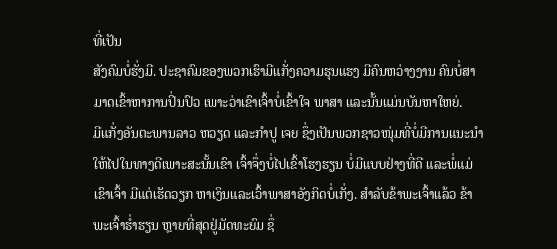ທີ່ເປັນ
ສັງຄົມບໍ່ຮັ່ງມີ. ປະຊາຄົມຂອງພວກເຮົາມີແກັ່ງຄວາມຮຸນແຮງ ມີຄົນຫວ່າງງານ ຄົນບໍ່ສາ
ມາດເຂົ້າຫາການປິ່ນປົວ ເພາະວ່າເຂົາເຈົ້າບໍ່ເຂົ້າໃຈ ພາສາ ແລະນັ້ນແມ່ນບັນຫາໃຫຍ່.
ມີແກັ່ງອັນຕະພານລາວ ຫວຽດ ແລະກຳປູ ເຈຍ ຊຶ່ງເປັນພວກຊາວໜຸ່ມທີ່ບໍ່ມີການແນະນຳ
ໃຫ້ໄປໃນທາງດີເພາະສະນັ້ນເຂົາ ເຈົ້າຈຶ່ງບໍ່ໄປເຂົ້າໂຮງຮຽນ ບໍ່ມີແບບຢ່າງທີ່ດີ ແລະພໍ່ແມ່
ເຂົາເຈົ້າ ມີແຕ່ເຮັດວຽກ ຫາເງິນແລະເວົ້າພາສາອັງກິດບໍ່ເກັ່ງ. ສໍາລັບຂ້າພະເຈົ້າແລ້ວ ຂ້າ
ພະເຈົ້າຮໍ່າຮຽນ ຫຼາຍທີ່ສຸດຢູ່ມັດທະຍົມ ຊຶ່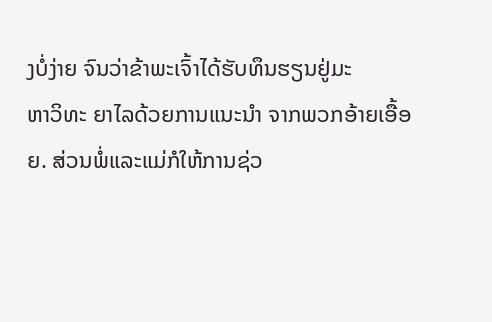ງບໍ່ງ່າຍ ຈົນວ່າຂ້າພະເຈົ້າໄດ້ຮັບທຶນຮຽນຢູ່ມະ
ຫາວິທະ ຍາໄລດ້ວຍການແນະນໍາ ຈາກພວກອ້າຍເອື້ອຍ. ສ່ວນພໍ່ແລະແມ່ກໍໃຫ້ການຊ່ວ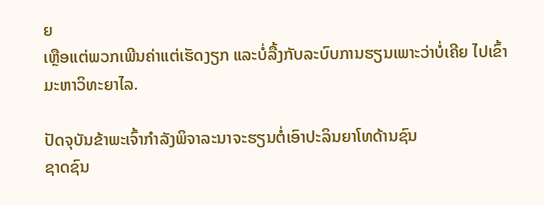ຍ
ເຫຼືອແຕ່ພວກເພີນຄ່າແຕ່ເຮັດງຽກ ແລະບໍ່ລື້ງກັບລະບົບການຮຽນເພາະວ່າບໍ່ເຄີຍ ໄປເຂົ້າ
ມະຫາວິທະຍາໄລ.

ປັດຈຸບັນຂ້າພະເຈົ້າກຳລັງພິຈາລະນາຈະຮຽນຕໍ່ເອົາປະລິນຍາໂທດ້ານຊົນ
ຊາດຊົນ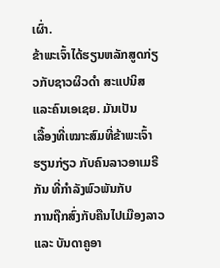ເຜົ່າ.
ຂ້າພະເຈົ້າໄດ້ຮຽນຫລັກສູດກ່ຽວກັບຊາວຜິວດຳ ສະແປນິສແລະຄົນເອເຊຍ. ມັນເປັນ
ເລື້ອງທີ່ເໝາະສົມທີ່ຂ້າພະເຈົ້າຮຽນກ່ຽວ ກັບຄົນລາວອາເມຣີກັນ ທີ່ກໍາລັງພົວພັນກັບ
ການຖືກສົ່ງກັບຄືນໄປເມືອງລາວແລະ ບັນດາຄູອາ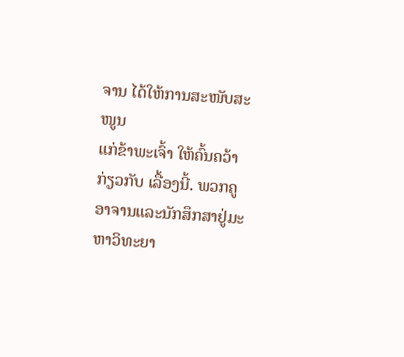ຈານ ໄດ້ໃຫ້ການສະໜັບສະໜູນ
ແກ່ຂ້າພະເຈົ້າ ໃຫ້ຄົ້ນຄວ້າກ່ຽວກັບ ເລື້ອງນີ້. ພວກຄູອາຈານແລະນັກສຶກສາຢູ່ມະ
ຫາວິທະຍາ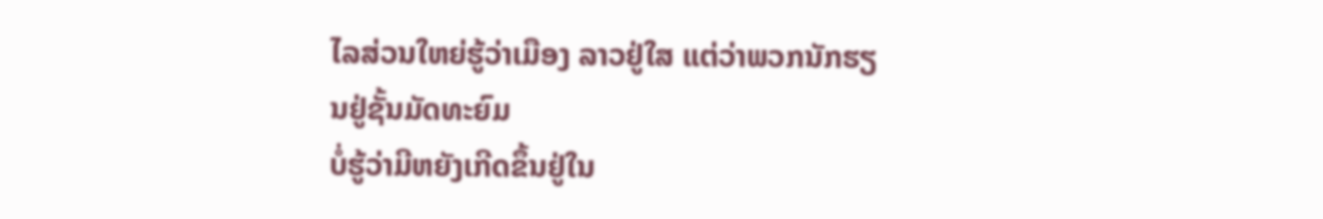ໄລສ່ວນໃຫຍ່ຮູ້ວ່າເມືອງ ລາວຢູ່ໃສ ແຕ່ວ່າພວກນັກຮຽນຢູ່ຊັ້ນມັດທະຍົມ
ບໍ່ຮູ້ວ່າມີຫຍັງເກີດຂຶ້ນຢູ່ໃນ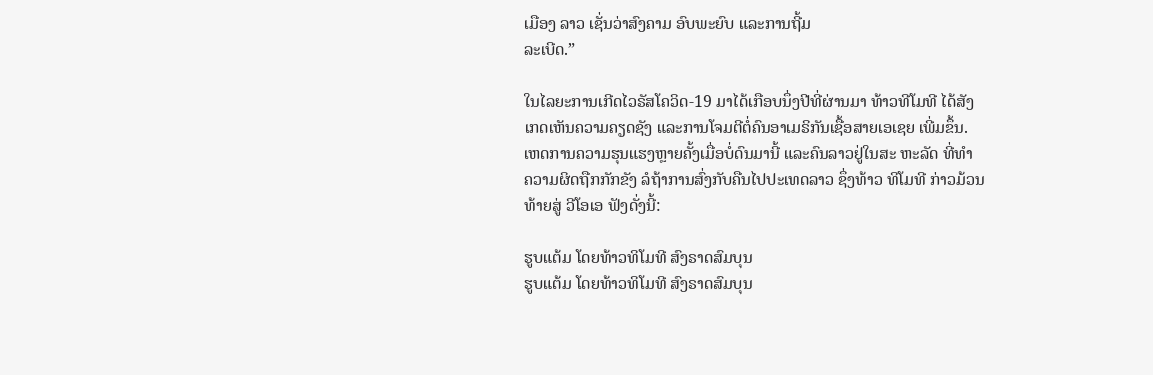ເມືອງ ລາວ ເຊັ່ນວ່າສົງຄາມ ອົບພະຍົບ ແລະການຖີ້ມ
ລະເບີດ.”

ໃນໄລຍະການເກີດໄວຣັສໂຄວິດ-19 ມາໄດ້ເກືອບນຶ່ງປີທີ່ຜ່ານມາ ທ້າວທີໂມທີ ໄດ້ສັງ
ເກດເຫັນຄວາມຄຽດຊັງ ແລະການໂຈມຕີຕໍ່ຄົນອາເມຣິກັນເຊື້ອສາຍເອເຊຍ ເພີ່ມຂຶ້ນ.
ເຫດການຄວາມຮຸນແຮງຫຼາຍຄັ້ງເມື່ອບໍ່ດົນມານີ້ ແລະຄົນລາວຢູ່ໃນສະ ຫະລັດ ທີ່ທໍາ
ຄວາມຜິດຖືກກັກຂັງ ລໍຖ້າການສົ່ງກັບຄືນໄປປະເທດລາວ ຊຶ່ງທ້າວ ທິໂມທີ ກ່າວມ້ວນ
ທ້າຍສູ່ ວີໂອເອ ຟັງດັ່ງນີ້:

ຮູບແຕ້ມ ໂດຍທ້າວທິໂມທີ ສົງຣາດສົມບຸນ
ຮູບແຕ້ມ ໂດຍທ້າວທິໂມທີ ສົງຣາດສົມບຸນ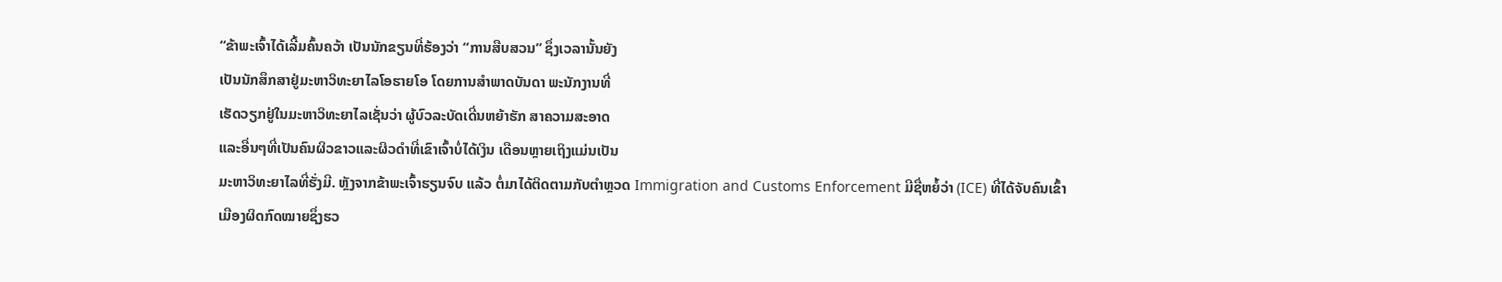“ຂ້າພະເຈົ້າໄດ້ເລີ້ມຄົ້ນຄວ້າ ເປັນນັກຂຽນທີ່ຮ້ອງວ່າ “ການສືບສວນ” ຊຶ່ງເວລານັ້ນຍັງ
ເປັນນັກສຶກສາຢູ່ມະຫາວິທະຍາໄລໂອຮາຍໂອ ໂດຍການສຳພາດບັນດາ ພະນັກງານທີ່
ເຮັດວຽກຢູ່ໃນມະຫາວິທະຍາໄລເຊັ່ນວ່າ ຜູ້ບົວລະບັດເດີ່ນຫຍ້າຮັກ ສາຄວາມສະອາດ
ແລະອື່ນໆທີ່ເປັນຄົນຜິວຂາວແລະຜິວດຳທີ່ເຂົາເຈົ້າບໍ່ໄດ້ເງິນ ເດືອນຫຼາຍເຖິງແມ່ນເປັນ
ມະຫາວິທະຍາໄລທີ່ຮັ່ງມີ. ຫຼັງຈາກຂ້າພະເຈົ້າຮຽນຈົບ ແລ້ວ ຕໍ່ມາໄດ້ຕິດຕາມກັບຕໍາຫຼວດ Immigration and Customs Enforcement ມີຊື່ຫຍໍ້ວ່າ (ICE) ທີ່ໄດ້ຈັບຄົນເຂົ້າ
ເມືອງຜິດກົດໝາຍຊຶ່ງຮວ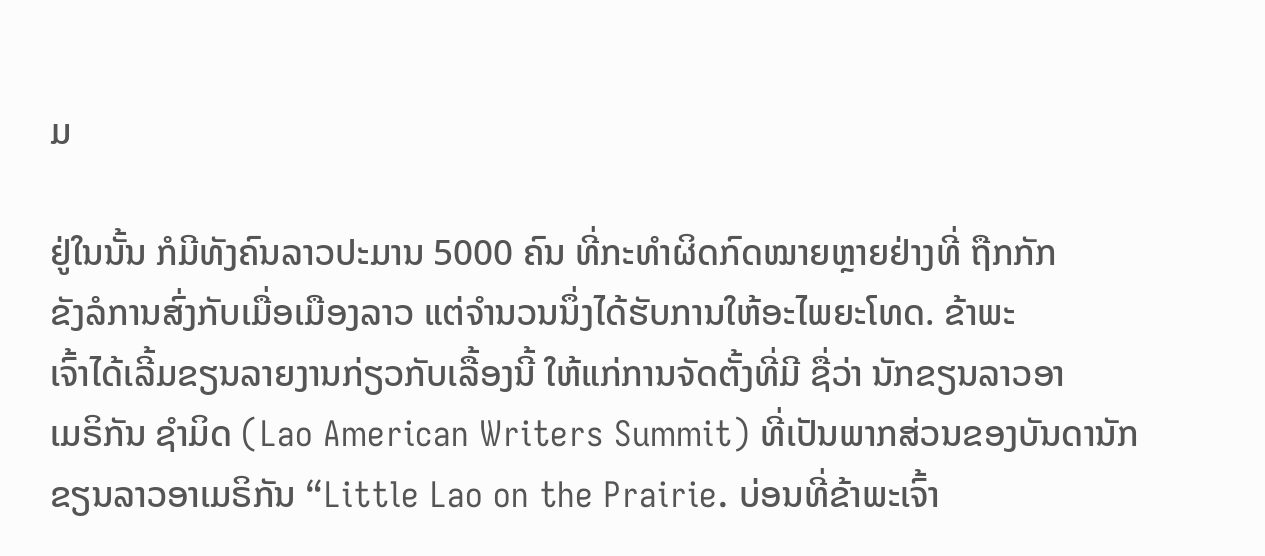ມ

ຢູ່ໃນນັ້ນ ກໍມີທັງຄົນລາວປະມານ 5000 ຄົນ ທີ່ກະທຳຜິດກົດໝາຍຫຼາຍຢ່າງທີ່ ຖືກກັກ
ຂັງລໍການສົ່ງກັບເມື່ອເມືອງລາວ ແຕ່ຈຳນວນນຶ່ງໄດ້ຮັບການໃຫ້ອະໄພຍະໂທດ. ຂ້າພະ
ເຈົ້າໄດ້ເລີ້ມຂຽນລາຍງານກ່ຽວກັບເລື້ອງນີ້ ໃຫ້ແກ່ການຈັດຕັ້ງທີ່ມີ ຊື່ວ່າ ນັກຂຽນລາວອາ
ເມຣິກັນ ຊຳມິດ (Lao American Writers Summit) ທີ່ເປັນພາກສ່ວນຂອງບັນດານັກ
ຂຽນລາວອາເມຣິກັນ “Little Lao on the Prairie. ບ່ອນທີ່ຂ້າພະເຈົ້າ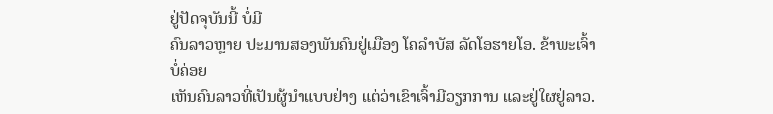ຢູ່ປັດຈຸບັນນີ້ ບໍ່ມີ
ຄົນລາວຫຼາຍ ປະມານສອງພັນຄົນຢູ່ເມືອງ ໂຄລຳບັສ ລັດໂອຮາຍໂອ. ຂ້າພະເຈົ້າບໍ່ຄ່ອຍ
ເຫັນຄົນລາວທີ່ເປັນຜູ້ນຳແບບຢ່າງ ແຕ່ວ່າເຂົາເຈົ້າມີວຽກການ ແລະຢູ່ໃຜຢູ່ລາວ.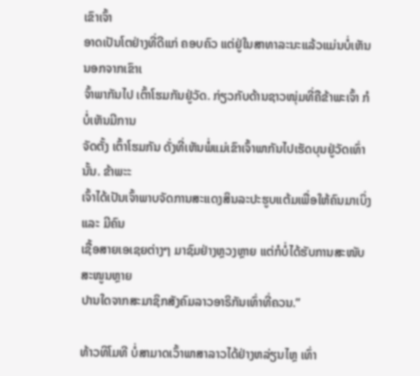ເຂົາເຈົ້າ
ອາດເປັນໂຕຢ່າງທີ່ດີແກ່ ຄອບຄົວ ແຕ່ຢູ່ໃນສາທາລະນະແລ້ວແມ່ນບໍ່ເຫັນ ນອກຈາກເຂົາເ
ຈົ້າພາກັນໄປ ເຕົ້າໂຮມກັນຢູ່ວັດ. ກ່ຽວກັບດ້ານຊາວໜຸ່ມທີ່ຄືຂ້າພະເຈົ້າ ກໍບໍ່ເຫັນມີການ
ຈັດຕັ້ງ ເຕົ້າໂຮມກັນ ດັ່ງທີ່ເຫັນພໍ່ແມ່ເຂົາເຈົ້າພາກັນໄປເຮັດບຸນຢູ່ວັດເທົ່ານັ້ນ. ຂ້າພະະ
ເຈົ້າໄດ້ເປັນເຈົ້າພາບຈັດການສະແດງສິນລະປະຮູບແຕ້ມເພື່ອໃຫ້ຄົນມາເບິ່ງແລະ ມີຄົນ
ເຊື້ອສາຍເອເຊຍຕ່າງໆ ມາຊົມຢ່າງຫຼວງຫຼາຍ ແຕ່ກໍບໍ່ໄດ້ຮັບການສະໜັບ ສະໜູນຫຼາຍ
ປານໃດຈາກສະມາຊິກສັງຄົມລາວອາຣິກັນເທົ່າທີ່ຄວນ.”

ທ້າວທິໂມທີ ບໍ່ສາມາດເວົ້າພາສາລາວໄດ້ຢ່າງຫລ່ຽນໄຫຼ ເທົ່າ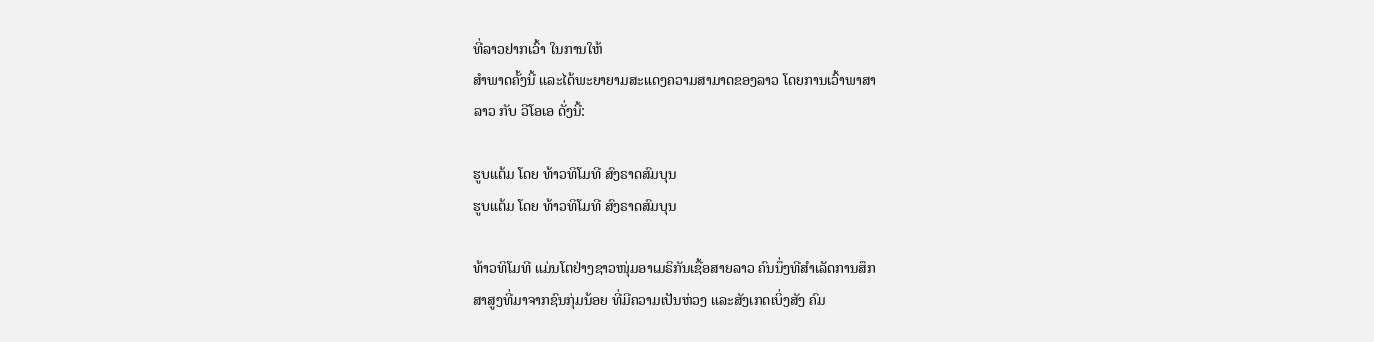ທີ່ລາວຢາກເວົ້າ ໃນການໃຫ້
ສຳພາດຄັ້ງນີ້ ແລະໄດ້ພະຍາຍາມສະແດງຄວາມສາມາດຂອງລາວ ໂດຍການເວົ້າພາສາ
ລາວ ກັບ ວີໂອເອ ດັ່ງນີ້:

ຮູບແຕ້ມ ໂດຍ ທ້າວທິໂມທີ ສົງຣາດສົມບຸນ
ຮູບແຕ້ມ ໂດຍ ທ້າວທິໂມທີ ສົງຣາດສົມບຸນ

ທ້າວທິໂມທີ ແມ່ນໂຕຢ່າງຊາວໜຸ່ມອາເມຣິກັນເຊື້ອສາຍລາວ ຄົນນຶ່ງທີສຳເລັດການສຶກ
ສາສູງທີ່ມາຈາກຊົນກຸ່ມນ້ອຍ ທີ່ມີຄວາມເປັນຫ່ວງ ແລະສັງເກດເບິ່ງສັງ ຄົມ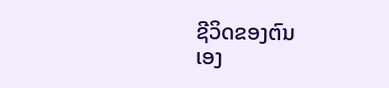ຊີວິດຂອງຕົນ
ເອງ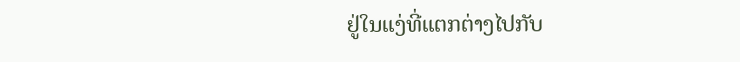ຢູ່ໃນແງ່ທີ່ແຕກຕ່າງໄປກັບ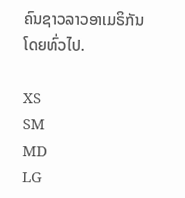ຄົນຊາວລາວອາເມຣິກັນ ໂດຍທົ່ວໄປ.

XS
SM
MD
LG